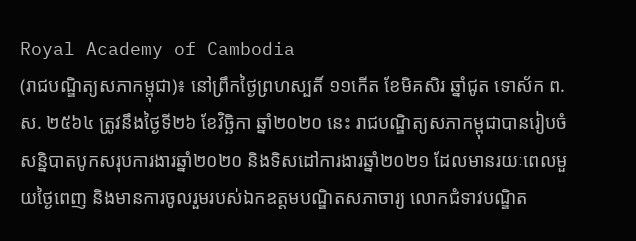Royal Academy of Cambodia
(រាជបណ្ឌិត្យសភាកម្ពុជា)៖ នៅព្រឹកថ្ងៃព្រហស្បតិ៍ ១១កើត ខែមិគសិរ ឆ្នាំជូត ទោស័ក ព.ស. ២៥៦៤ ត្រូវនឹងថ្ងៃទី២៦ ខែវិច្ឆិកា ឆ្នាំ២០២០ នេះ រាជបណ្ឌិត្យសភាកម្ពុជាបានរៀបចំសន្និបាតបូកសរុបការងារឆ្នាំ២០២០ និងទិសដៅការងារឆ្នាំ២០២១ ដែលមានរយៈពេលមួយថ្ងៃពេញ និងមានការចូលរួមរបស់ឯកឧត្ដមបណ្ឌិតសភាចារ្យ លោកជំទាវបណ្ឌិត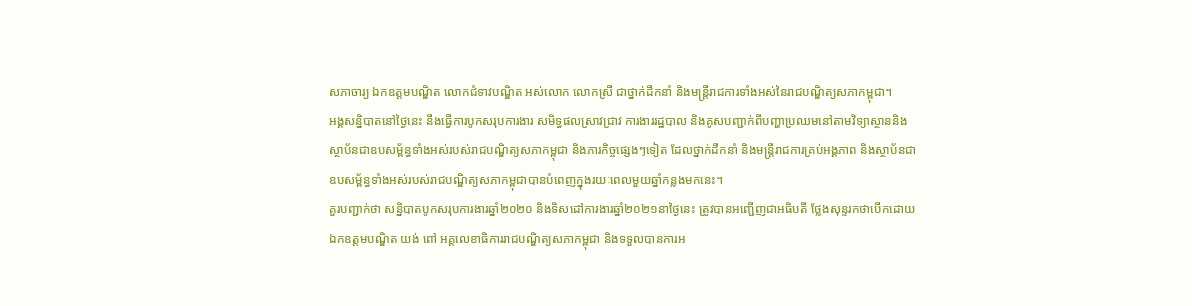សភាចារ្យ ឯកឧត្ដមបណ្ឌិត លោកជំទាវបណ្ឌិត អស់លោក លោកស្រី ជាថ្នាក់ដឹកនាំ និងមន្ត្រីរាជការទាំងអស់នៃរាជបណ្ឌិត្យសភាកម្ពុជា។
អង្គសន្និបាតនៅថ្ងៃនេះ នឹងធ្វើការបូកសរុបការងារ សមិទ្ធផលស្រាវជ្រាវ ការងាររដ្ឋបាល និងគូសបញ្ជាក់ពីបញ្ហាប្រឈមនៅតាមវិទ្យាស្ថាននិងស្ថាប័នជាឧបសម្ព័ន្ធទាំងអស់របស់រាជបណ្ឌិត្យសភាកម្ពុជា និងភារកិច្ចផ្សេងៗទៀត ដែលថ្នាក់ដឹកនាំ និងមន្ត្រីរាជការគ្រប់អង្គភាព និងស្ថាប័នជាឧបសម្ព័ន្ធទាំងអស់របស់រាជបណ្ឌិត្យសភាកម្ពុជាបានបំពេញក្នុងរយៈពេលមួយឆ្នាំកន្លងមកនេះ។
គួរបញ្ជាក់ថា សន្និបាតបូកសរុបការងារឆ្នាំ២០២០ និងទិសដៅការងារឆ្នាំ២០២១នាថ្ងៃនេះ ត្រូវបានអញ្ជើញជាអធិបតី ថ្លែងសុន្ទរកថាបើកដោយ ឯកឧត្ដមបណ្ឌិត យង់ ពៅ អគ្គលេខាធិការរាជបណ្ឌិត្យសភាកម្ពុជា និងទទួលបានការអ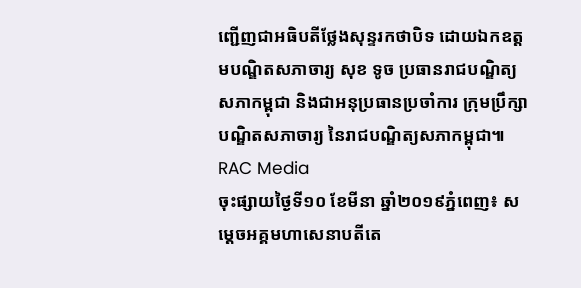ញ្ជើញជាអធិបតីថ្លែងសុន្ទរកថាបិទ ដោយឯកឧត្ដមបណ្ឌិតសភាចារ្យ សុខ ទូច ប្រធានរាជបណ្ឌិត្យសភាកម្ពុជា និងជាអនុប្រធានប្រចាំការ ក្រុមប្រឹក្សាបណ្ឌិតសភាចារ្យ នៃរាជបណ្ឌិត្យសភាកម្ពុជា៕
RAC Media
ចុះផ្សាយថ្ងៃទី១០ ខែមីនា ឆ្នាំ២០១៩ភ្នំពេញ៖ សម្ដេចអគ្គមហាសេនាបតីតេ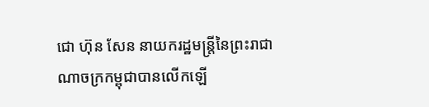ជោ ហ៊ុន សែន នាយករដ្ឋមន្ត្រីនៃព្រះរាជាណាចក្រកម្ពុជាបានលើកឡើ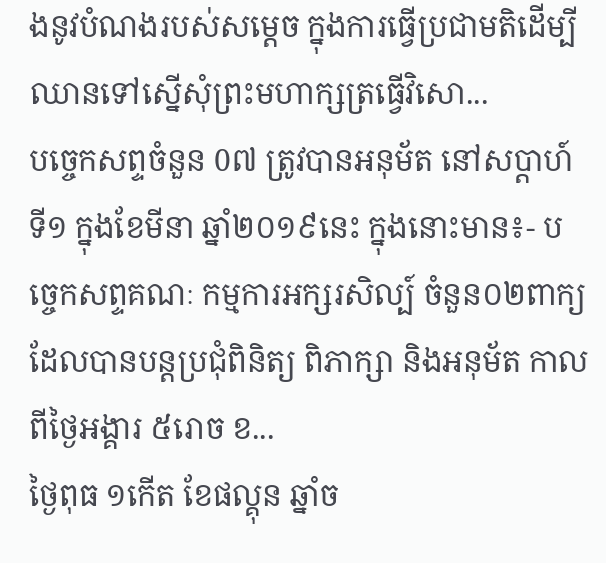ងនូវបំណងរបស់សម្ដេច ក្នុងការធ្វើប្រជាមតិដើម្បីឈានទៅស្នើសុំព្រះមហាក្សត្រធ្វើវិសោ...
បច្ចេកសព្ទចំនួន 0៧ ត្រូវបានអនុម័ត នៅសប្តាហ៍ទី១ ក្នុងខែមីនា ឆ្នាំ២០១៩នេះ ក្នុងនោះមាន៖- បច្ចេកសព្ទគណៈ កម្មការអក្សរសិល្ប៍ ចំនួន០២ពាក្យ ដែលបានបន្តប្រជុំពិនិត្យ ពិភាក្សា និងអនុម័ត កាលពីថ្ងៃអង្គារ ៥រោច ខ...
ថ្ងៃពុធ ១កេីត ខែផល្គុន ឆ្នាំច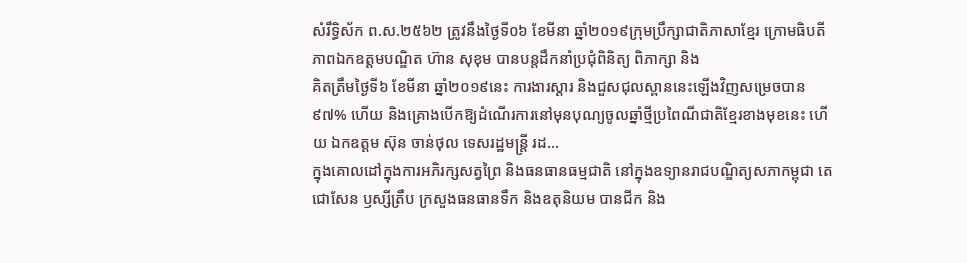សំរឹទ្ធិស័ក ព.ស.២៥៦២ ត្រូវនឹងថ្ងៃទី០៦ ខែមីនា ឆ្នាំ២០១៩ក្រុមប្រឹក្សាជាតិភាសាខ្មែរ ក្រោមធិបតីភាពឯកឧត្តមបណ្ឌិត ហ៊ាន សុខុម បានបន្តដឹកនាំប្រជុំពិនិត្យ ពិភាក្សា និង
គិតត្រឹមថ្ងៃទី៦ ខែមីនា ឆ្នាំ២០១៩នេះ ការងារស្តារ និងជួសជុលស្ពាននេះឡើងវិញសម្រេចបាន៩៧% ហើយ និងគ្រោងបើកឱ្យដំណើរការនៅមុនបុណ្យចូលឆ្នាំថ្មីប្រពៃណីជាតិខ្មែរខាងមុខនេះ ហើយ ឯកឧត្តម ស៊ុន ចាន់ថុល ទេសរដ្ឋមន្រ្តី រដ...
ក្នុងគោលដៅក្នុងការអភិរក្សសត្វព្រៃ និងធនធានធម្មជាតិ នៅក្នុងឧទ្យានរាជបណ្ឌិត្យសភាកម្ពុជា តេជោសែន ឫស្សីត្រឹប ក្រសួងធនធានទឹក និងឧតុនិយម បានជីក និង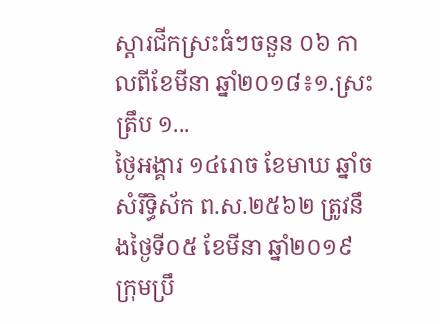ស្តារជីកស្រះធំៗចនួន ០៦ កាលពីខែមីនា ឆ្នាំ២០១៨៖១.ស្រះត្រឹប ១...
ថ្ងៃអង្គារ ១៤រោច ខែមាឃ ឆ្នាំច សំរឹទ្ធិស័ក ព.ស.២៥៦២ ត្រូវនឹងថ្ងៃទី០៥ ខែមីនា ឆ្នាំ២០១៩ ក្រុមប្រឹ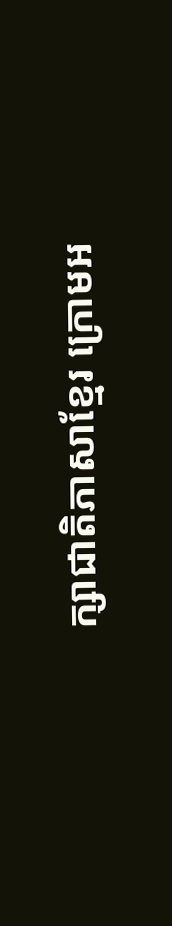ក្សាជាតិភាសាខ្មែរ ក្រោមអ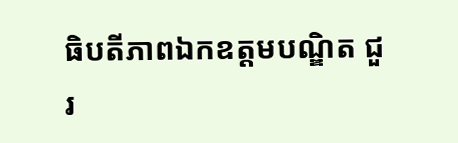ធិបតីភាពឯកឧត្តមបណ្ឌិត ជួរ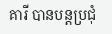គារី បានបន្តប្រជុំ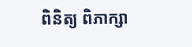ពិនិត្យ ពិភាក្សា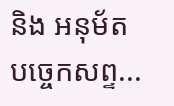និង អនុម័តបច្ចេកសព្ទ...